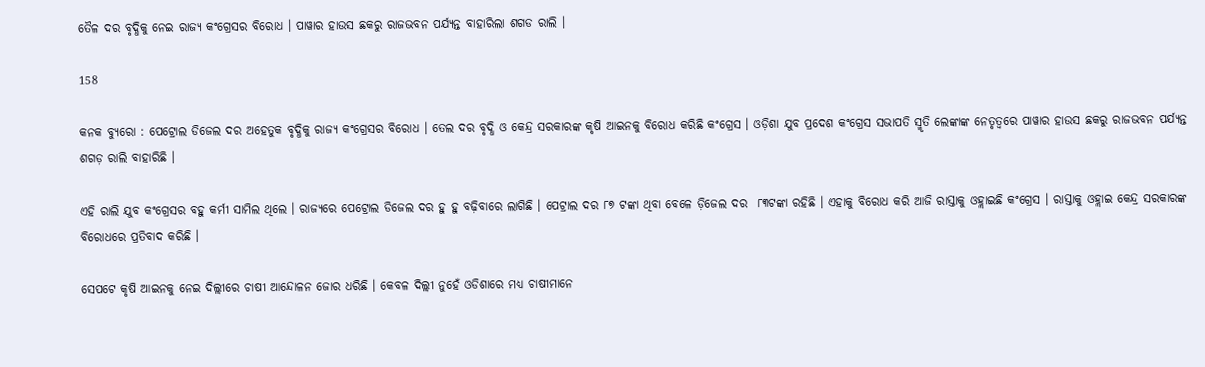ତୈଳ ଦର ବୃଦ୍ଧିକୁ ନେଇ ରାଜ୍ୟ କଂଗ୍ରେସର ବିରୋଧ । ପାୱାର ହାଉସ ଛକରୁ ରାଜଭବନ ପର୍ଯ୍ୟନ୍ତ ବାହାରିଲା ଶଗଡ ରାଲି ।

158

କନକ ବ୍ୟୁରୋ : ପେଟ୍ରୋଲ ଡିଜେଲ ଦର ଅହେତୁକ ବୃଦ୍ଧିକୁ ରାଜ୍ୟ କଂଗ୍ରେସର ବିରୋଧ । ତେଲ ଦର ବୃଦ୍ଧି ଓ କେନ୍ଦ୍ର ସରକାରଙ୍କ କୃଷି ଆଇନକୁ ବିରୋଧ କରିଛି କଂଗ୍ରେସ । ଓଡ଼ିଶା ଯୁବ ପ୍ରଦେଶ କଂଗ୍ରେସ ସଭାପତି ସ୍ମୃତି ଲେଙ୍କାଙ୍କ ନେତୃତ୍ୱରେ ପାୱାର ହାଉସ ଛକରୁ ରାଜଭବନ ପର୍ଯ୍ୟନ୍ତ ଶଗଡ଼ ରାଲି ବାହାରିଛି ।

ଏହି ରାଲି ଯୁବ କଂଗ୍ରେସର ବହୁ କର୍ମୀ ସାମିଲ ଥିଲେ । ରାଜ୍ୟରେ ପେଟ୍ରୋଲ ଡିଜେଲ ଦର ହୁ ହୁ ବଢ଼ିବାରେ ଲାଗିଛି । ପେଟ୍ରାଲ ଦର ୮୭ ଟଙ୍କା ଥିବା ବେଳେ ଡ଼ିଜେଲ ଦର  ୮୩ଟଙ୍କା ରହିଛି । ଏହାକୁ ବିରୋଧ କରି ଆଜି ରାସ୍ତାକୁ ଓହ୍ଲାଇଛି କଂଗ୍ରେସ । ରାସ୍ତାକୁ ଓହ୍ଲାଇ କେନ୍ଦ୍ର ସରକାରଙ୍କ ବିରୋଧରେ ପ୍ରତିବାଦ କରିଛି ।

ସେପଟେ କୃଷି ଆଇନକୁ ନେଇ ଦିଲ୍ଲୀରେ ଚାଷୀ ଆନ୍ଦୋଳନ ଜୋର ଧରିଛି । କେବଳ ଦିଲ୍ଲୀ ନୁହେଁ ଓଡିଶାରେ ମଧ୍ୟ ଚାଷୀମାନେ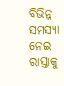ବିଭିନ୍ନ ସମସ୍ୟା ନେଇ ରାସ୍ତାକୁ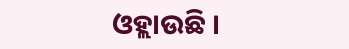ଓହ୍ଲାଉଛି ।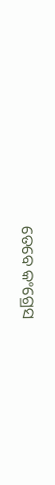ତେବେ କଂଗ୍ରେସ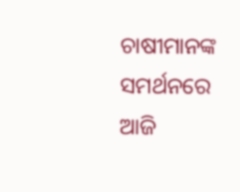ଚାଷୀମାନଙ୍କ ସମର୍ଥନରେ ଆଜି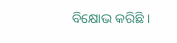ବିକ୍ଷୋଭ କରିଛି ।